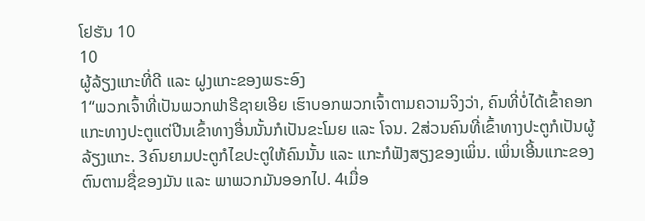ໂຢຮັນ 10
10
ຜູ້ລ້ຽງແກະທີ່ດີ ແລະ ຝູງແກະຂອງພຣະອົງ
1“ພວກເຈົ້າທີ່ເປັນພວກຟາຣີຊາຍເອີຍ ເຮົາບອກພວກເຈົ້າຕາມຄວາມຈິງວ່າ, ຄົນທີ່ບໍ່ໄດ້ເຂົ້າຄອກແກະທາງປະຕູແຕ່ປີນເຂົ້າທາງອື່ນນັ້ນກໍເປັນຂະໂມຍ ແລະ ໂຈນ. 2ສ່ວນຄົນທີ່ເຂົ້າທາງປະຕູກໍເປັນຜູ້ລ້ຽງແກະ. 3ຄົນຍາມປະຕູກໍໄຂປະຕູໃຫ້ຄົນນັ້ນ ແລະ ແກະກໍຟັງສຽງຂອງເພິ່ນ. ເພິ່ນເອີ້ນແກະຂອງຕົນຕາມຊື່ຂອງມັນ ແລະ ພາພວກມັນອອກໄປ. 4ເມື່ອ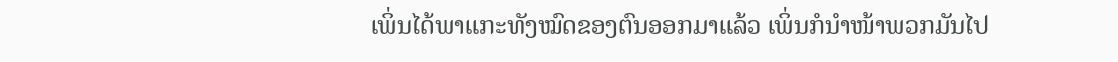ເພິ່ນໄດ້ພາແກະທັງໝົດຂອງຕົນອອກມາແລ້ວ ເພິ່ນກໍນຳໜ້າພວກມັນໄປ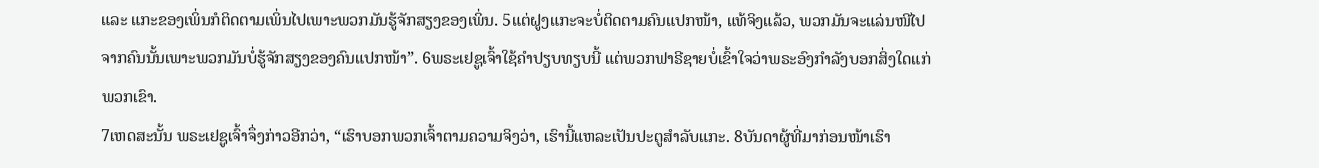ແລະ ແກະຂອງເພິ່ນກໍຕິດຕາມເພິ່ນໄປເພາະພວກມັນຮູ້ຈັກສຽງຂອງເພິ່ນ. 5ແຕ່ຝູງແກະຈະບໍ່ຕິດຕາມຄົນແປກໜ້າ, ແທ້ຈິງແລ້ວ, ພວກມັນຈະແລ່ນໜີໄປຈາກຄົນນັ້ນເພາະພວກມັນບໍ່ຮູ້ຈັກສຽງຂອງຄົນແປກໜ້າ”. 6ພຣະເຢຊູເຈົ້າໃຊ້ຄຳປຽບທຽບນີ້ ແຕ່ພວກຟາຣີຊາຍບໍ່ເຂົ້າໃຈວ່າພຣະອົງກຳລັງບອກສິ່ງໃດແກ່ພວກເຂົາ.
7ເຫດສະນັ້ນ ພຣະເຢຊູເຈົ້າຈຶ່ງກ່າວອີກວ່າ, “ເຮົາບອກພວກເຈົ້າຕາມຄວາມຈິງວ່າ, ເຮົານີ້ແຫລະເປັນປະຕູສຳລັບແກະ. 8ບັນດາຜູ້ທີ່ມາກ່ອນໜ້າເຮົາ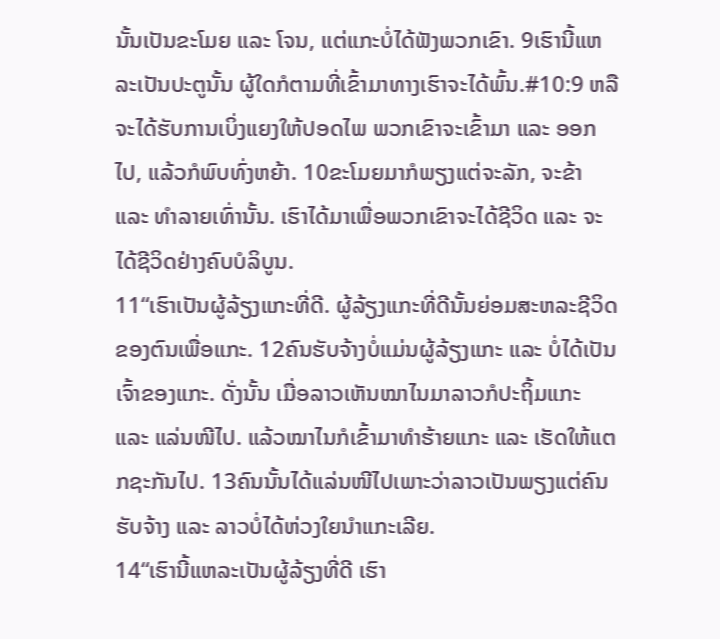ນັ້ນເປັນຂະໂມຍ ແລະ ໂຈນ, ແຕ່ແກະບໍ່ໄດ້ຟັງພວກເຂົາ. 9ເຮົານີ້ແຫລະເປັນປະຕູນັ້ນ ຜູ້ໃດກໍຕາມທີ່ເຂົ້າມາທາງເຮົາຈະໄດ້ພົ້ນ.#10:9 ຫລື ຈະໄດ້ຮັບການເບິ່ງແຍງໃຫ້ປອດໄພ ພວກເຂົາຈະເຂົ້າມາ ແລະ ອອກໄປ, ແລ້ວກໍພົບທົ່ງຫຍ້າ. 10ຂະໂມຍມາກໍພຽງແຕ່ຈະລັກ, ຈະຂ້າ ແລະ ທຳລາຍເທົ່ານັ້ນ. ເຮົາໄດ້ມາເພື່ອພວກເຂົາຈະໄດ້ຊີວິດ ແລະ ຈະໄດ້ຊີວິດຢ່າງຄົບບໍລິບູນ.
11“ເຮົາເປັນຜູ້ລ້ຽງແກະທີ່ດີ. ຜູ້ລ້ຽງແກະທີ່ດີນັ້ນຍ່ອມສະຫລະຊີວິດຂອງຕົນເພື່ອແກະ. 12ຄົນຮັບຈ້າງບໍ່ແມ່ນຜູ້ລ້ຽງແກະ ແລະ ບໍ່ໄດ້ເປັນເຈົ້າຂອງແກະ. ດັ່ງນັ້ນ ເມື່ອລາວເຫັນໝາໄນມາລາວກໍປະຖິ້ມແກະ ແລະ ແລ່ນໜີໄປ. ແລ້ວໝາໄນກໍເຂົ້າມາທຳຮ້າຍແກະ ແລະ ເຮັດໃຫ້ແຕກຊະກັນໄປ. 13ຄົນນັ້ນໄດ້ແລ່ນໜີໄປເພາະວ່າລາວເປັນພຽງແຕ່ຄົນຮັບຈ້າງ ແລະ ລາວບໍ່ໄດ້ຫ່ວງໃຍນຳແກະເລີຍ.
14“ເຮົານີ້ແຫລະເປັນຜູ້ລ້ຽງທີ່ດີ ເຮົາ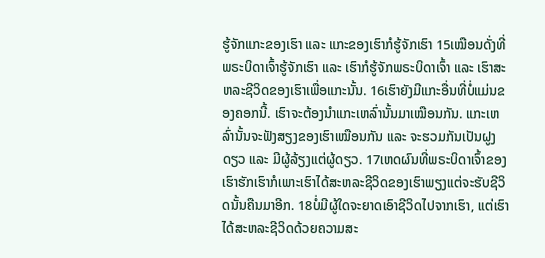ຮູ້ຈັກແກະຂອງເຮົາ ແລະ ແກະຂອງເຮົາກໍຮູ້ຈັກເຮົາ 15ເໝືອນດັ່ງທີ່ພຣະບິດາເຈົ້າຮູ້ຈັກເຮົາ ແລະ ເຮົາກໍຮູ້ຈັກພຣະບິດາເຈົ້າ ແລະ ເຮົາສະຫລະຊີວິດຂອງເຮົາເພື່ອແກະນັ້ນ. 16ເຮົາຍັງມີແກະອື່ນທີ່ບໍ່ແມ່ນຂອງຄອກນີ້. ເຮົາຈະຕ້ອງນໍາແກະເຫລົ່ານັ້ນມາເໝືອນກັນ. ແກະເຫລົ່ານັ້ນຈະຟັງສຽງຂອງເຮົາເໝືອນກັນ ແລະ ຈະຮວມກັນເປັນຝູງດຽວ ແລະ ມີຜູ້ລ້ຽງແຕ່ຜູ້ດຽວ. 17ເຫດຜົນທີ່ພຣະບິດາເຈົ້າຂອງເຮົາຮັກເຮົາກໍເພາະເຮົາໄດ້ສະຫລະຊີວິດຂອງເຮົາພຽງແຕ່ຈະຮັບຊີວິດນັ້ນຄືນມາອີກ. 18ບໍ່ມີຜູ້ໃດຈະຍາດເອົາຊີວິດໄປຈາກເຮົາ, ແຕ່ເຮົາໄດ້ສະຫລະຊີວິດດ້ວຍຄວາມສະ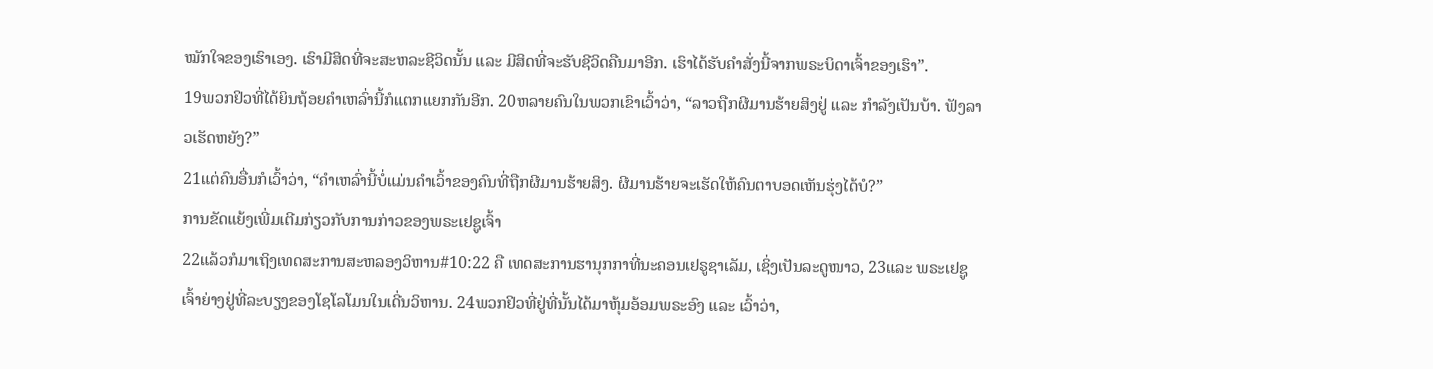ໝັກໃຈຂອງເຮົາເອງ. ເຮົາມີສິດທີ່ຈະສະຫລະຊີວິດນັ້ນ ແລະ ມີສິດທີ່ຈະຮັບຊີວິດຄືນມາອີກ. ເຮົາໄດ້ຮັບຄຳສັ່ງນີ້ຈາກພຣະບິດາເຈົ້າຂອງເຮົາ”.
19ພວກຢິວທີ່ໄດ້ຍິນຖ້ອຍຄຳເຫລົ່ານີ້ກໍແຕກແຍກກັນອີກ. 20ຫລາຍຄົນໃນພວກເຂົາເວົ້າວ່າ, “ລາວຖືກຜີມານຮ້າຍສິງຢູ່ ແລະ ກຳລັງເປັນບ້າ. ຟັງລາວເຮັດຫຍັງ?”
21ແຕ່ຄົນອື່ນກໍເວົ້າວ່າ, “ຄຳເຫລົ່ານີ້ບໍ່ແມ່ນຄຳເວົ້າຂອງຄົນທີ່ຖືກຜີມານຮ້າຍສິງ. ຜີມານຮ້າຍຈະເຮັດໃຫ້ຄົນຕາບອດເຫັນຮຸ່ງໄດ້ບໍ?”
ການຂັດແຍ້ງເພີ່ມເຕີມກ່ຽວກັບການກ່າວຂອງພຣະເຢຊູເຈົ້າ
22ແລ້ວກໍມາເຖິງເທດສະການສະຫລອງວິຫານ#10:22 ຄື ເທດສະການຮານຸກກາທີ່ນະຄອນເຢຣູຊາເລັມ, ເຊິ່ງເປັນລະດູໜາວ, 23ແລະ ພຣະເຢຊູເຈົ້າຍ່າງຢູ່ທີ່ລະບຽງຂອງໂຊໂລໂມນໃນເດີ່ນວິຫານ. 24ພວກຢິວທີ່ຢູ່ທີ່ນັ້ນໄດ້ມາຫຸ້ມອ້ອມພຣະອົງ ແລະ ເວົ້າວ່າ,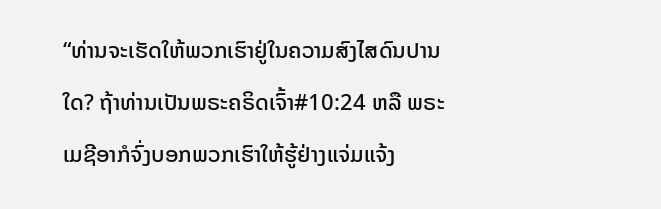“ທ່ານຈະເຮັດໃຫ້ພວກເຮົາຢູ່ໃນຄວາມສົງໄສດົນປານໃດ? ຖ້າທ່ານເປັນພຣະຄຣິດເຈົ້າ#10:24 ຫລື ພຣະເມຊີອາກໍຈົ່ງບອກພວກເຮົາໃຫ້ຮູ້ຢ່າງແຈ່ມແຈ້ງ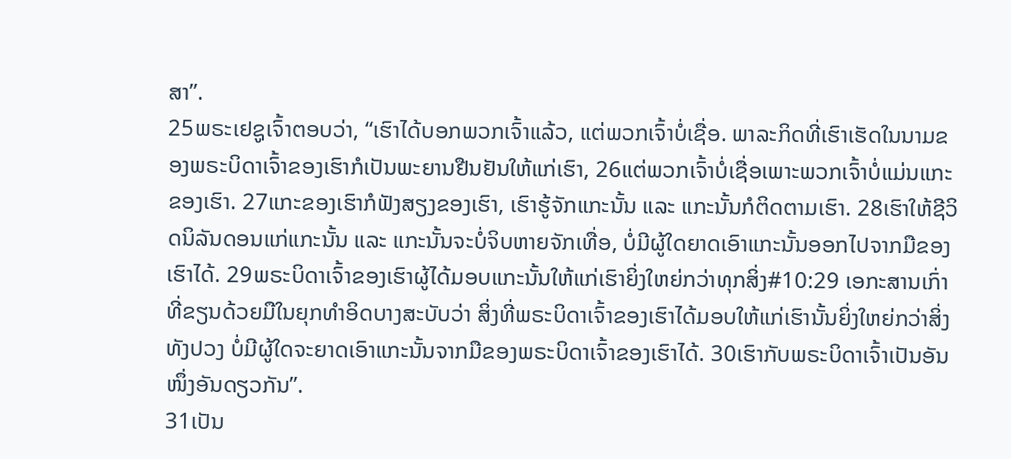ສາ”.
25ພຣະເຢຊູເຈົ້າຕອບວ່າ, “ເຮົາໄດ້ບອກພວກເຈົ້າແລ້ວ, ແຕ່ພວກເຈົ້າບໍ່ເຊື່ອ. ພາລະກິດທີ່ເຮົາເຮັດໃນນາມຂອງພຣະບິດາເຈົ້າຂອງເຮົາກໍເປັນພະຍານຢືນຢັນໃຫ້ແກ່ເຮົາ, 26ແຕ່ພວກເຈົ້າບໍ່ເຊື່ອເພາະພວກເຈົ້າບໍ່ແມ່ນແກະຂອງເຮົາ. 27ແກະຂອງເຮົາກໍຟັງສຽງຂອງເຮົາ, ເຮົາຮູ້ຈັກແກະນັ້ນ ແລະ ແກະນັ້ນກໍຕິດຕາມເຮົາ. 28ເຮົາໃຫ້ຊີວິດນິລັນດອນແກ່ແກະນັ້ນ ແລະ ແກະນັ້ນຈະບໍ່ຈິບຫາຍຈັກເທື່ອ, ບໍ່ມີຜູ້ໃດຍາດເອົາແກະນັ້ນອອກໄປຈາກມືຂອງເຮົາໄດ້. 29ພຣະບິດາເຈົ້າຂອງເຮົາຜູ້ໄດ້ມອບແກະນັ້ນໃຫ້ແກ່ເຮົາຍິ່ງໃຫຍ່ກວ່າທຸກສິ່ງ#10:29 ເອກະສານເກົ່າທີ່ຂຽນດ້ວຍມືໃນຍຸກທຳອິດບາງສະບັບວ່າ ສິ່ງທີ່ພຣະບິດາເຈົ້າຂອງເຮົາໄດ້ມອບໃຫ້ແກ່ເຮົານັ້ນຍິ່ງໃຫຍ່ກວ່າສິ່ງທັງປວງ ບໍ່ມີຜູ້ໃດຈະຍາດເອົາແກະນັ້ນຈາກມືຂອງພຣະບິດາເຈົ້າຂອງເຮົາໄດ້. 30ເຮົາກັບພຣະບິດາເຈົ້າເປັນອັນໜຶ່ງອັນດຽວກັນ”.
31ເປັນ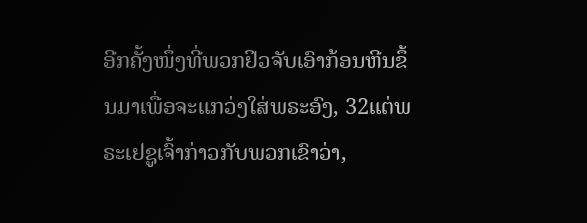ອີກຄັ້ງໜຶ່ງທີ່ພວກຢິວຈັບເອົາກ້ອນຫີນຂຶ້ນມາເພື່ອຈະແກວ່ງໃສ່ພຣະອົງ, 32ແຕ່ພຣະເຢຊູເຈົ້າກ່າວກັບພວກເຂົາວ່າ,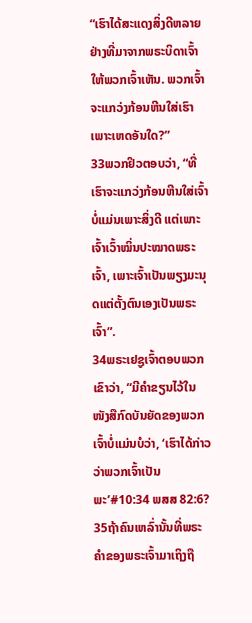“ເຮົາໄດ້ສະແດງສິ່ງດີຫລາຍຢ່າງທີ່ມາຈາກພຣະບິດາເຈົ້າໃຫ້ພວກເຈົ້າເຫັນ. ພວກເຈົ້າຈະແກວ່ງກ້ອນຫີນໃສ່ເຮົາເພາະເຫດອັນໃດ?”
33ພວກຢິວຕອບວ່າ, “ທີ່ເຮົາຈະແກວ່ງກ້ອນຫີນໃສ່ເຈົ້າບໍ່ແມ່ນເພາະສິ່ງດີ ແຕ່ເພາະເຈົ້າເວົ້າໝິ່ນປະໝາດພຣະເຈົ້າ, ເພາະເຈົ້າເປັນພຽງມະນຸດແຕ່ຕັ້ງຕົນເອງເປັນພຣະເຈົ້າ”.
34ພຣະເຢຊູເຈົ້າຕອບພວກເຂົາວ່າ, “ມີຄຳຂຽນໄວ້ໃນໜັງສືກົດບັນຍັດຂອງພວກເຈົ້າບໍ່ແມ່ນບໍວ່າ, ‘ເຮົາໄດ້ກ່າວວ່າພວກເຈົ້າເປັນພະ’#10:34 ພສສ 82:6? 35ຖ້າຄົນເຫລົ່ານັ້ນທີ່ພຣະຄຳຂອງພຣະເຈົ້າມາເຖິງຖື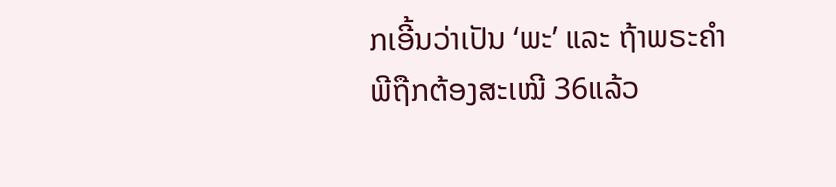ກເອີ້ນວ່າເປັນ ‘ພະ’ ແລະ ຖ້າພຣະຄຳພີຖືກຕ້ອງສະເໝີ 36ແລ້ວ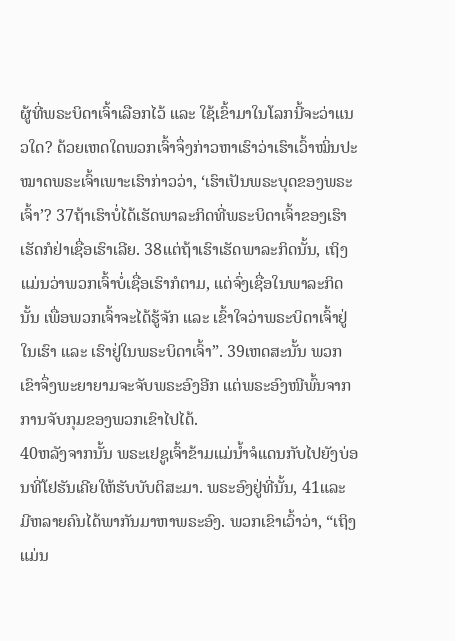ຜູ້ທີ່ພຣະບິດາເຈົ້າເລືອກໄວ້ ແລະ ໃຊ້ເຂົ້າມາໃນໂລກນີ້ຈະວ່າແນວໃດ? ດ້ວຍເຫດໃດພວກເຈົ້າຈຶ່ງກ່າວຫາເຮົາວ່າເຮົາເວົ້າໝິ່ນປະໝາດພຣະເຈົ້າເພາະເຮົາກ່າວວ່າ, ‘ເຮົາເປັນພຣະບຸດຂອງພຣະເຈົ້າ’? 37ຖ້າເຮົາບໍ່ໄດ້ເຮັດພາລະກິດທີ່ພຣະບິດາເຈົ້າຂອງເຮົາເຮັດກໍຢ່າເຊື່ອເຮົາເລີຍ. 38ແຕ່ຖ້າເຮົາເຮັດພາລະກິດນັ້ນ, ເຖິງແມ່ນວ່າພວກເຈົ້າບໍ່ເຊື່ອເຮົາກໍຕາມ, ແຕ່ຈົ່ງເຊື່ອໃນພາລະກິດນັ້ນ ເພື່ອພວກເຈົ້າຈະໄດ້ຮູ້ຈັກ ແລະ ເຂົ້າໃຈວ່າພຣະບິດາເຈົ້າຢູ່ໃນເຮົາ ແລະ ເຮົາຢູ່ໃນພຣະບິດາເຈົ້າ”. 39ເຫດສະນັ້ນ ພວກເຂົາຈຶ່ງພະຍາຍາມຈະຈັບພຣະອົງອີກ ແຕ່ພຣະອົງໜີພົ້ນຈາກການຈັບກຸມຂອງພວກເຂົາໄປໄດ້.
40ຫລັງຈາກນັ້ນ ພຣະເຢຊູເຈົ້າຂ້າມແມ່ນ້ຳຈໍແດນກັບໄປຍັງບ່ອນທີ່ໂຢຮັນເຄີຍໃຫ້ຮັບບັບຕິສະມາ. ພຣະອົງຢູ່ທີ່ນັ້ນ, 41ແລະ ມີຫລາຍຄົນໄດ້ພາກັນມາຫາພຣະອົງ. ພວກເຂົາເວົ້າວ່າ, “ເຖິງແມ່ນ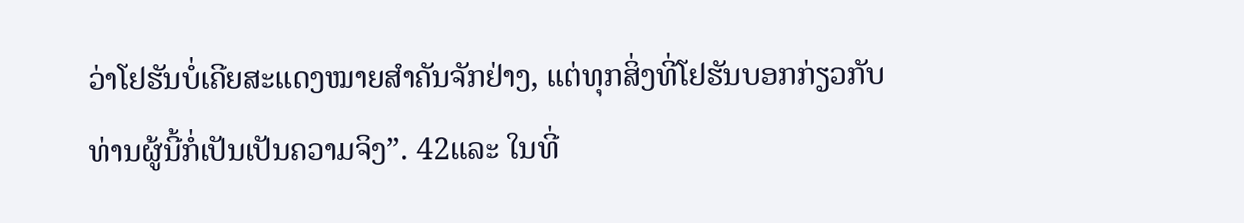ວ່າໂຢຮັນບໍ່ເຄີຍສະແດງໝາຍສຳຄັນຈັກຢ່າງ, ແຕ່ທຸກສິ່ງທີ່ໂຢຮັນບອກກ່ຽວກັບທ່ານຜູ້ນີ້ກໍ່ເປັນເປັນຄວາມຈິງ”. 42ແລະ ໃນທີ່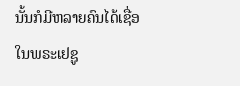ນັ້ນກໍມີຫລາຍຄົນໄດ້ເຊື່ອໃນພຣະເຢຊູ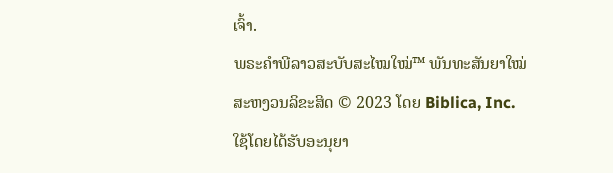ເຈົ້າ.
ພຣະຄຳພີລາວສະບັບສະໄໝໃໝ່™ ພັນທະສັນຍາໃໝ່
ສະຫງວນລິຂະສິດ © 2023 ໂດຍ Biblica, Inc.
ໃຊ້ໂດຍໄດ້ຮັບອະນຸຍາ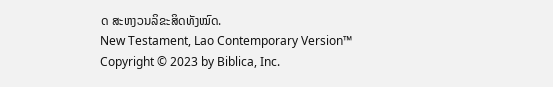ດ ສະຫງວນລິຂະສິດທັງໝົດ.
New Testament, Lao Contemporary Version™
Copyright © 2023 by Biblica, Inc.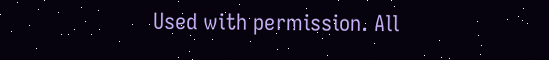Used with permission. All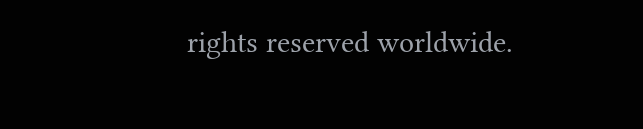rights reserved worldwide.